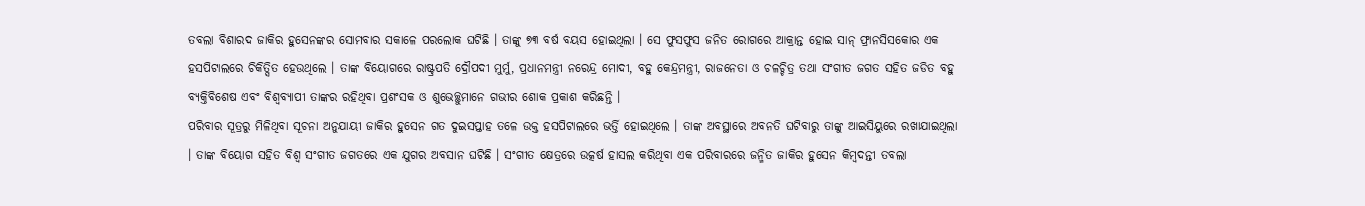ତବଲା ବିଶାରଦ ଜାକିର ହୁସେନଙ୍କର ସୋମବାର ସକାଳେ ପରଲୋକ ଘଟିଛି । ତାଙ୍କୁ ୭୩ ବର୍ଷ ବୟସ ହୋଇଥିଲା । ସେ ଫୁସଫୁସ ଜନିତ ରୋଗରେ ଆକ୍ରାନ୍ତ ହୋଇ ସାନ୍ ଫ୍ରାନସିସକୋର ଏକ ହସପିଟାଲରେ ଚିକିତ୍ସିତ ହେଉଥିଲେ । ତାଙ୍କ ବିୟୋଗରେ ରାଷ୍ଟ୍ରପତି ଦ୍ରୌପଦୀ ମୁର୍ମୁ, ପ୍ରଧାନମନ୍ତ୍ରୀ ନରେନ୍ଦ୍ର ମୋଦୀ, ବହୁ କେନ୍ଦ୍ରମନ୍ତ୍ରୀ, ରାଜନେତା ଓ ଚଳଚ୍ଚିତ୍ର ତଥା ସଂଗୀତ ଜଗତ ସହିତ ଜଡିତ ବହୁ ବ୍ୟକ୍ତିବିଶେଷ ଏବଂ ବିଶ୍ୱବ୍ୟାପୀ ତାଙ୍କର ରହିଥିବା ପ୍ରଶଂସକ ଓ ଶୁଭେଚ୍ଛୁମାନେ ଗଭୀର ଶୋକ ପ୍ରକାଶ କରିଛନ୍ତି ।
ପରିବାର ସୂତ୍ରରୁ ମିଳିଥିବା ସୂଚନା ଅନୁଯାୟୀ ଜାକିର ହୁସେନ ଗତ ଦୁଇସପ୍ତାହ ତଳେ ଉକ୍ତ ହସପିଟାଲରେ ଭର୍ତ୍ତି ହୋଇଥିଲେ । ତାଙ୍କ ଅବସ୍ଥାରେ ଅବନତି ଘଟିବାରୁ ତାଙ୍କୁ ଆଇସିୟୁରେ ରଖାଯାଇଥିଲା । ତାଙ୍କ ବିୟୋଗ ସହିତ ବିଶ୍ୱ ସଂଗୀତ ଜଗତରେ ଏକ ଯୁଗର ଅବସାନ ଘଟିଛି । ସଂଗୀତ କ୍ଷେତ୍ରରେ ଉତ୍କର୍ଷ ହାସଲ କରିଥିବା ଏକ ପରିବାରରେ ଜନ୍ମିତ ଜାକିର ହୁସେନ କିମ୍ବଦନ୍ତୀ ତବଲା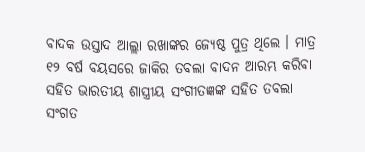ବାଦକ ଉସ୍ତାଦ ଆଲ୍ଲା ରଖାଙ୍କର ଜ୍ୟେଷ୍ଠ ପୁତ୍ର ଥିଲେ । ମାତ୍ର ୧୨ ବର୍ଷ ବୟସରେ ଜାକିର ତବଲା ବାଦନ ଆରମ୍ଭ କରିବା ସହିତ ଭାରତୀୟ ଶାସ୍ତ୍ରୀୟ ସଂଗୀତଜ୍ଞଙ୍କ ସହିତ ତବଲା ସଂଗତ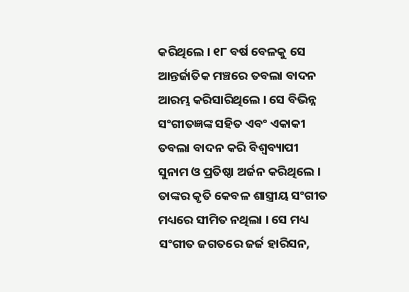କରିଥିଲେ । ୧୮ ବର୍ଷ ବେଳକୁ ସେ ଆନ୍ତର୍ଜାତିକ ମଞ୍ଚରେ ତବଲା ବାଦନ ଆରମ୍ଭ କରିସାରିଥିଲେ । ସେ ବିଭିନ୍ନ ସଂଗୀତଜ୍ଞଙ୍କ ସହିତ ଏବଂ ଏକାକୀ ତବଲା ବାଦନ କରି ବିଶ୍ୱବ୍ୟାପୀ ସୁନାମ ଓ ପ୍ରତିଷ୍ଠା ଅର୍ଜନ କରିଥିଲେ । ତାଙ୍କର କୃତି କେବଳ ଶାସ୍ତ୍ରୀୟ ସଂଗୀତ ମଧ୍ୟରେ ସୀମିତ ନଥିଲା । ସେ ମଧ୍ୟ ସଂଗୀତ ଜଗତରେ ଜର୍ଜ ହାରିସନ,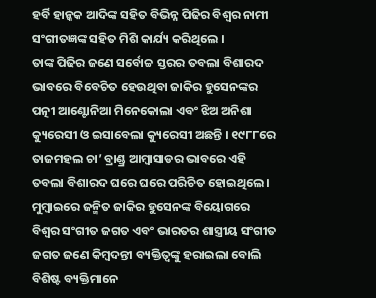ହର୍ବି ହାନ୍କକ ଆଦିଙ୍କ ସହିତ ବିଭିନ୍ନ ପିଢିର ବିଶ୍ୱର ନାମୀ ସଂଗୀତଜ୍ଞଙ୍କ ସହିତ ମିଶି କାର୍ଯ୍ୟ କରିଥିଲେ ।
ତାଙ୍କ ପିଢିର ଜଣେ ସର୍ବୋଚ୍ଚ ସ୍ତରର ତବଲା ବିଶାରଦ ଭାବରେ ବିବେଚିତ ହେଉଥିବା ଜାକିର ହୁସେନଙ୍କର ପତ୍ନୀ ଆଣ୍ଟୋନିଆ ମିନେକୋଲା ଏବଂ ଝିଅ ଅନିଶା କ୍ୟୁରେସୀ ଓ ଇସାବେଲା କ୍ୟୁରେସୀ ଅଛନ୍ତି । ୧୯୮୮ରେ ତାଜମହଲ ଚା’ ବ୍ରାଣ୍ଡ୍ର ଆମ୍ବାସାଡର ଭାବରେ ଏହି ତବଲା ବିଶାରଦ ଘରେ ଘରେ ପରିଚିତ ହୋଇଥିଲେ । ମୁମ୍ବାଇରେ ଜନ୍ମିତ ଜାକିର ହୁସେନଙ୍କ ବିୟୋଗରେ ବିଶ୍ୱର ସଂଗୀତ ଜଗତ ଏବଂ ଭାରତର ଶାସ୍ତ୍ରୀୟ ସଂଗୀତ ଜଗତ ଜଣେ କିମ୍ବଦନ୍ତୀ ବ୍ୟକ୍ତିତ୍ୱଙ୍କୁ ହରାଇଲା ବୋଲି ବିଶିଷ୍ଟ ବ୍ୟକ୍ତିମାନେ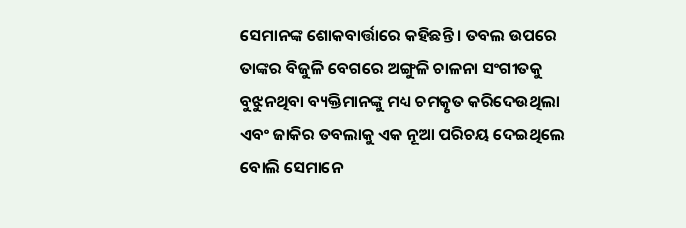ସେମାନଙ୍କ ଶୋକବାର୍ତ୍ତାରେ କହିଛନ୍ତି । ତବଲ ଉପରେ ତାଙ୍କର ବିଜୁଳି ବେଗରେ ଅଙ୍ଗୁଳି ଚାଳନା ସଂଗୀତକୁ ବୁଝୁନଥିବା ବ୍ୟକ୍ତିମାନଙ୍କୁ ମଧ୍ୟ ଚମତ୍କୃତ କରିଦେଉଥିଲା ଏବଂ ଜାକିର ତବଲାକୁ ଏକ ନୂଆ ପରିଚୟ ଦେଇଥିଲେ ବୋଲି ସେମାନେ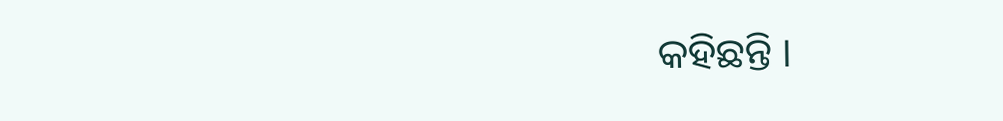କହିଛନ୍ତି ।